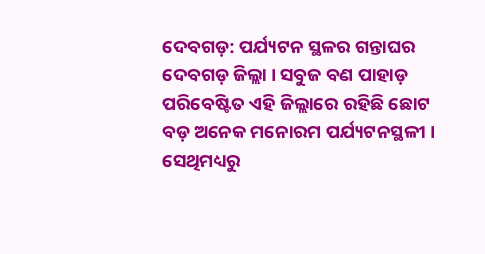ଦେବଗଡ଼: ପର୍ଯ୍ୟଟନ ସ୍ଥଳର ଗନ୍ତାଘର ଦେବଗଡ଼ ଜିଲ୍ଲା । ସବୁଜ ବଣ ପାହାଡ଼ ପରିବେଷ୍ଟିତ ଏହି ଜିଲ୍ଲାରେ ରହିଛି ଛୋଟ ବଡ଼ ଅନେକ ମନୋରମ ପର୍ଯ୍ୟଟନସ୍ଥଳୀ । ସେଥିମଧ୍ୟରୁ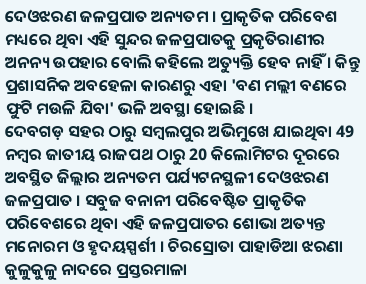ଦେଓଝରଣ ଜଳପ୍ରପାତ ଅନ୍ୟତମ । ପ୍ରାକୃତିକ ପରିବେଶ ମଧ୍ୟରେ ଥିବା ଏହି ସୁନ୍ଦର ଜଳପ୍ରପାତକୁ ପ୍ରକୃତିରାଣୀର ଅନନ୍ୟ ଉପହାର ବୋଲି କହିଲେ ଅତ୍ୟୁକ୍ତି ହେବ ନାହିଁ । କିନ୍ତୁ ପ୍ରଶାସନିକ ଅବହେଳା କାରଣରୁ ଏହା 'ବଣ ମଲ୍ଲୀ ବଣରେ ଫୁଟି ମଉଳି ଯିବା' ଭଳି ଅବସ୍ଥା ହୋଇଛି ।
ଦେବଗଡ଼ ସହର ଠାରୁ ସମ୍ବଲପୁର ଅଭିମୁଖେ ଯାଇଥିବା 49 ନମ୍ବର ଜାତୀୟ ରାଜପଥ ଠାରୁ 20 କିଲୋମିଟର ଦୂରରେ ଅବସ୍ଥିତ ଜିଲ୍ଲାର ଅନ୍ୟତମ ପର୍ଯ୍ୟଟନସ୍ଥଳୀ ଦେଓଝରଣ ଜଳପ୍ରପାତ । ସବୁଜ ବନାନୀ ପରିବେଷ୍ଟିତ ପ୍ରାକୃତିକ ପରିବେଶରେ ଥିବା ଏହି ଜଳପ୍ରପାତର ଶୋଭା ଅତ୍ୟନ୍ତ ମନୋରମ ଓ ହୃଦୟସ୍ପର୍ଶୀ । ଚିରସ୍ରୋତା ପାହାଡିଆ ଝରଣା କୁଳୁକୁଳୁ ନାଦରେ ପ୍ରସ୍ତରମାଳା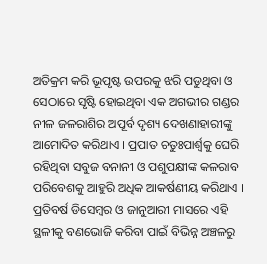ଅତିକ୍ରମ କରି ଭୂପୃଷ୍ଟ ଉପରକୁ ଝରି ପଡୁଥିବା ଓ ସେଠାରେ ସୃଷ୍ଟି ହୋଇଥିବା ଏକ ଅଗଭୀର ଗଣ୍ଡର ନୀଳ ଜଳରାଶିର ଅପୂର୍ବ ଦୃଶ୍ୟ ଦେଖଣାହାରୀଙ୍କୁ ଆମୋଦିତ କରିଥାଏ । ପ୍ରପାତ ଚତୁଃପାର୍ଶ୍ଵକୁ ଘେରି ରହିଥିବା ସବୁଜ ବନାନୀ ଓ ପଶୁପକ୍ଷୀଙ୍କ କଳରାବ ପରିବେଶକୁ ଆହୁରି ଅଧିକ ଆକର୍ଷଣୀୟ କରିଥାଏ ।
ପ୍ରତିବର୍ଷ ଡିସେମ୍ବର ଓ ଜାନୁଆରୀ ମାସରେ ଏହି ସ୍ଥଳୀକୁ ବଣଭୋଜି କରିବା ପାଇଁ ବିଭିନ୍ନ ଅଞ୍ଚଳରୁ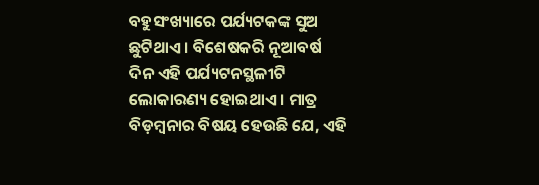ବହୁସଂଖ୍ୟାରେ ପର୍ଯ୍ୟଟକଙ୍କ ସୁଅ ଛୁଟିଥାଏ । ବିଶେଷକରି ନୂଆବର୍ଷ ଦିନ ଏହି ପର୍ଯ୍ୟଟନସ୍ଥଳୀଟି ଲୋକାରଣ୍ୟ ହୋଇଥାଏ । ମାତ୍ର ବିଡ଼ମ୍ବନାର ବିଷୟ ହେଉଛି ଯେ, ଏହି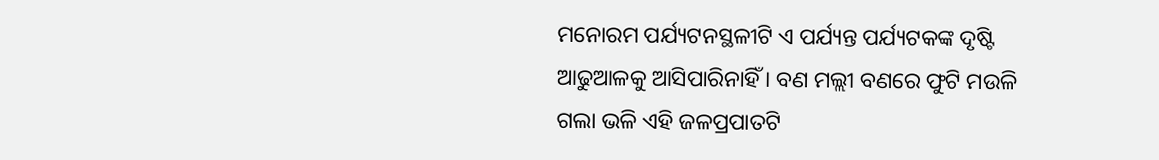ମନୋରମ ପର୍ଯ୍ୟଟନସ୍ଥଳୀଟି ଏ ପର୍ଯ୍ୟନ୍ତ ପର୍ଯ୍ୟଟକଙ୍କ ଦୃଷ୍ଟି ଆଢୁଆଳକୁ ଆସିପାରିନାହିଁ । ବଣ ମଲ୍ଲୀ ବଣରେ ଫୁଟି ମଉଳି ଗଲା ଭଳି ଏହି ଜଳପ୍ରପାତଟି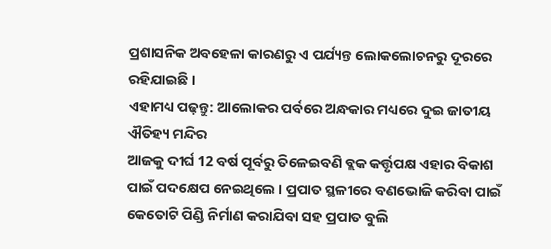ପ୍ରଶାସନିକ ଅବହେଳା କାରଣରୁ ଏ ପର୍ଯ୍ୟନ୍ତ ଲୋକଲୋଚନରୁ ଦୂରରେ ରହିଯାଇଛି ।
ଏହାମଧ୍ୟ ପଢ଼ନ୍ତୁ: ଆଲୋକର ପର୍ବରେ ଅନ୍ଧକାର ମଧ୍ୟରେ ଦୁଇ ଜାତୀୟ ଐତିହ୍ୟ ମନ୍ଦିର
ଆଜକୁ ଦୀର୍ଘ 12 ବର୍ଷ ପୂର୍ବରୁ ତିଳେଇବଣି ବ୍ଲକ କର୍ତ୍ତୃପକ୍ଷ ଏହାର ବିକାଶ ପାଇଁ ପଦକ୍ଷେପ ନେଇଥିଲେ । ପ୍ରପାତ ସ୍ଥଳୀରେ ବଣଭୋଜି କରିବା ପାଇଁ କେତୋଟି ପିଣ୍ଡି ନିର୍ମାଣ କରାଯିବା ସହ ପ୍ରପାତ ବୁଲି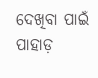ଦେଖିବା ପାଇଁ ପାହାଡ଼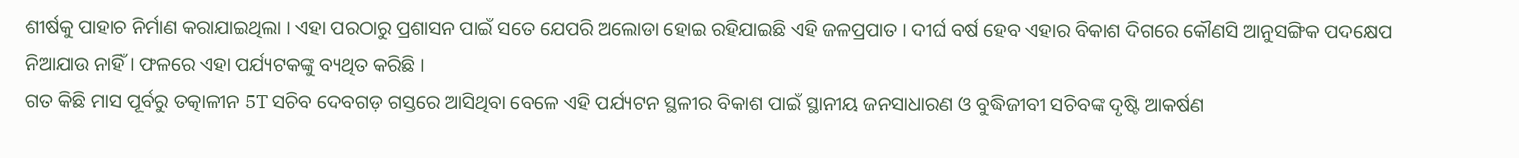ଶୀର୍ଷକୁ ପାହାଚ ନିର୍ମାଣ କରାଯାଇଥିଲା । ଏହା ପରଠାରୁ ପ୍ରଶାସନ ପାଇଁ ସତେ ଯେପରି ଅଲୋଡା ହୋଇ ରହିଯାଇଛି ଏହି ଜଳପ୍ରପାତ । ଦୀର୍ଘ ବର୍ଷ ହେବ ଏହାର ବିକାଶ ଦିଗରେ କୌଣସି ଆନୁସଙ୍ଗିକ ପଦକ୍ଷେପ ନିଆଯାଉ ନାହିଁ । ଫଳରେ ଏହା ପର୍ଯ୍ୟଟକଙ୍କୁ ବ୍ୟଥିତ କରିଛି ।
ଗତ କିଛି ମାସ ପୂର୍ବରୁ ତତ୍କାଳୀନ 5T ସଚିବ ଦେବଗଡ଼ ଗସ୍ତରେ ଆସିଥିବା ବେଳେ ଏହି ପର୍ଯ୍ୟଟନ ସ୍ଥଳୀର ବିକାଶ ପାଇଁ ସ୍ଥାନୀୟ ଜନସାଧାରଣ ଓ ବୁଦ୍ଧିଜୀବୀ ସଚିବଙ୍କ ଦୃଷ୍ଟି ଆକର୍ଷଣ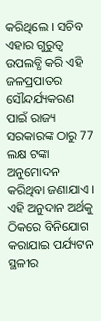କରିଥିଲେ । ସଚିବ ଏହାର ଗୁରୁତ୍ୱ ଉପଲବ୍ଧି କରି ଏହି ଜଳପ୍ରପାତର ସୌନ୍ଦର୍ଯ୍ୟକରଣ ପାଇଁ ରାଜ୍ୟ ସରକାରଙ୍କ ଠାରୁ 77 ଲକ୍ଷ ଟଙ୍କା ଅନୁମୋଦନ କରିଥିବା ଜଣାଯାଏ । ଏହି ଅନୁଦାନ ଅର୍ଥକୁ ଠିକରେ ବିନିଯୋଗ କରାଯାଇ ପର୍ଯ୍ୟଟନ ସ୍ଥଳୀର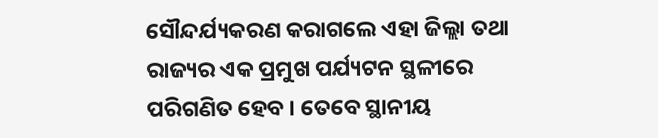ସୌନ୍ଦର୍ଯ୍ୟକରଣ କରାଗଲେ ଏହା ଜିଲ୍ଲା ତଥା ରାଜ୍ୟର ଏକ ପ୍ରମୁଖ ପର୍ଯ୍ୟଟନ ସ୍ଥଳୀରେ ପରିଗଣିତ ହେବ । ତେବେ ସ୍ଥାନୀୟ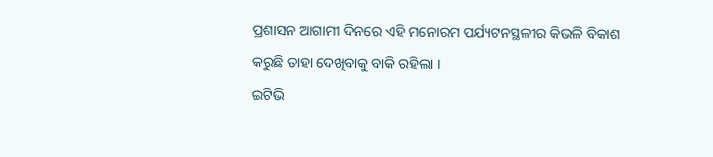ପ୍ରଶାସନ ଆଗାମୀ ଦିନରେ ଏହି ମନୋରମ ପର୍ଯ୍ୟଟନସ୍ଥଳୀର କିଭଳି ବିକାଶ କରୁଛି ତାହା ଦେଖିବାକୁ ବାକି ରହିଲା ।
ଇଟିଭି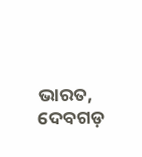ଭାରତ, ଦେବଗଡ଼